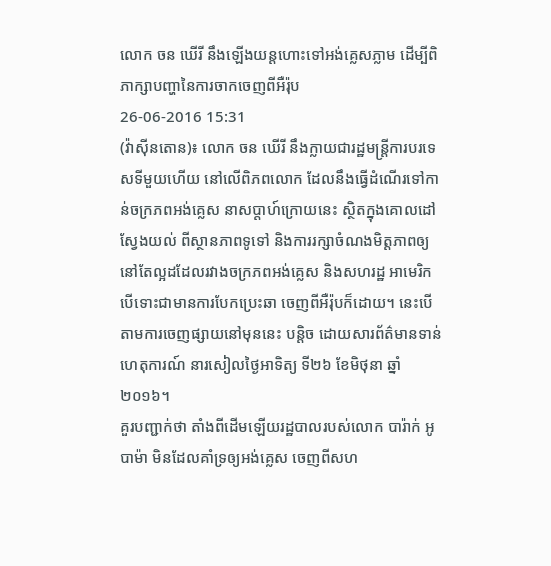លោក ចន ឃើរី នឹងឡើងយន្តហោះទៅអង់គ្លេសភ្លាម ដើម្បីពិភាក្សាបញ្ហានៃការចាកចេញពីអឺរ៉ុប
26-06-2016 15:31
(វ៉ាស៊ីនតោន)៖ លោក ចន ឃើរី នឹងក្លាយជារដ្ឋមន្ត្រីការបរទេសទីមួយហើយ នៅលើពិភពលោក ដែលនឹងធ្វើដំណើរទៅកាន់ចក្រភពអង់គ្លេស នាសប្តាហ៍ក្រោយនេះ ស្ថិតក្នុងគោលដៅស្វែងយល់ ពីស្ថានភាពទូទៅ និងការរក្សាចំណងមិត្តភាពឲ្យនៅតែល្អដដែលរវាងចក្រភពអង់គ្លេស និងសហរដ្ឋ អាមេរិក បើទោះជាមានការបែកប្រេះឆា ចេញពីអឺរ៉ុបក៏ដោយ។ នេះបើតាមការចេញផ្សាយនៅមុននេះ បន្តិច ដោយសារព័ត៌មានទាន់ហេតុការណ៍ នារសៀលថ្ងៃអាទិត្យ ទី២៦ ខែមិថុនា ឆ្នាំ២០១៦។
គួរបញ្ជាក់ថា តាំងពីដើមឡើយរដ្ឋបាលរបស់លោក បារ៉ាក់ អូបាម៉ា មិនដែលគាំទ្រឲ្យអង់គ្លេស ចេញពីសហ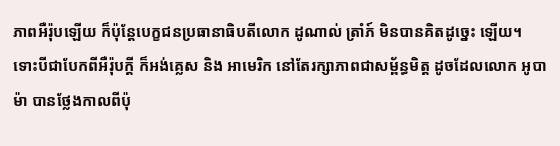ភាពអឺរ៉ុបឡើយ ក៏ប៉ុន្តែបេក្ខជនប្រធានាធិបតីលោក ដូណាល់ ត្រាំភ៍ មិនបានគិតដូច្នេះ ឡើយ។ ទោះបីជាបែកពីអឺរ៉ុបក្តី ក៏អង់គ្លេស និង អាមេរិក នៅតែរក្សាភាពជាសម្ព័ន្ធមិត្ត ដូចដែលលោក អូបាម៉ា បានថ្លែងកាលពីប៉ុ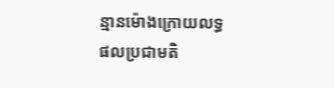ន្មានម៉ោងក្រោយលទ្ធផលប្រជាមតិ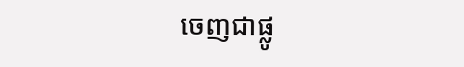ចេញជាផ្លូ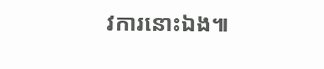វការនោះឯង៕